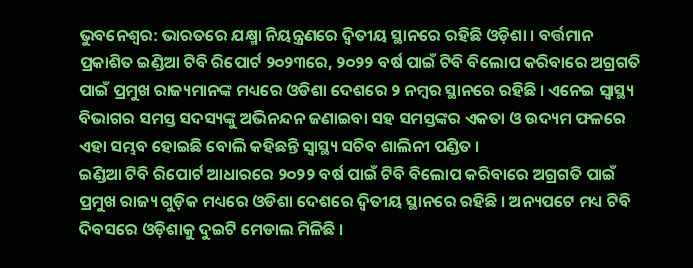ଭୁବନେଶ୍ବର: ଭାରତରେ ଯକ୍ଷ୍ମା ନିୟନ୍ତ୍ରଣରେ ଦ୍ବିତୀୟ ସ୍ଥାନରେ ରହିଛି ଓଡ଼ିଶା । ବର୍ତ୍ତମାନ ପ୍ରକାଶିତ ଇଣ୍ଡିଆ ଟିବି ରିପୋର୍ଟ ୨୦୨୩ରେ, ୨୦୨୨ ବର୍ଷ ପାଇଁ ଟିବି ବିଲୋପ କରିବାରେ ଅଗ୍ରଗତି ପାଇଁ ପ୍ରମୁଖ ରାଜ୍ୟମାନଙ୍କ ମଧ୍ୟରେ ଓଡିଶା ଦେଶରେ ୨ ନମ୍ବର ସ୍ଥାନରେ ରହିଛି । ଏନେଇ ସ୍ବାସ୍ଥ୍ୟ ବିଭାଗର ସମସ୍ତ ସଦସ୍ୟଙ୍କୁ ଅଭିନନ୍ଦନ ଜଣାଇବା ସହ ସମସ୍ତଙ୍କର ଏକତା ଓ ଉଦ୍ୟମ ଫଳରେ ଏହା ସମ୍ଭବ ହୋଇଛି ବୋଲି କହିଛନ୍ତି ସ୍ବାସ୍ଥ୍ୟ ସଚିବ ଶାଲିନୀ ପଣ୍ଡିତ ।
ଇଣ୍ଡିଆ ଟିବି ରିପୋର୍ଟ ଆଧାରରେ ୨୦୨୨ ବର୍ଷ ପାଇଁ ଟିବି ବିଲୋପ କରିବାରେ ଅଗ୍ରଗତି ପାଇଁ ପ୍ରମୁଖ ରାଜ୍ୟ ଗୁଡ଼ିକ ମଧ୍ୟରେ ଓଡିଶା ଦେଶରେ ଦ୍ବିତୀୟ ସ୍ଥାନରେ ରହିଛି । ଅନ୍ୟପଟେ ମଧ୍ୟ ଟିବି ଦିବସରେ ଓଡ଼ିଶାକୁ ଦୁଇଟି ମେଡାଲ ମିଳିଛି ।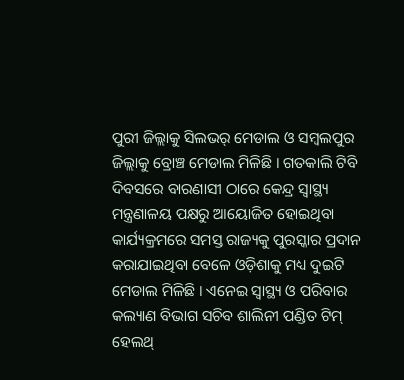ପୁରୀ ଜିଲ୍ଲାକୁ ସିଲଭର୍ ମେଡାଲ ଓ ସମ୍ବଲପୁର ଜିଲ୍ଲାକୁ ବ୍ରୋଞ୍ଚ ମେଡାଲ ମିଳିଛି । ଗତକାଲି ଟିବି ଦିବସରେ ବାରଣାସୀ ଠାରେ କେନ୍ଦ୍ର ସ୍ବାସ୍ଥ୍ୟ ମନ୍ତ୍ରଣାଳୟ ପକ୍ଷରୁ ଆୟୋଜିତ ହୋଇଥିବା କାର୍ଯ୍ୟକ୍ରମରେ ସମସ୍ତ ରାଜ୍ୟକୁ ପୁରସ୍କାର ପ୍ରଦାନ କରାଯାଇଥିବା ବେଳେ ଓଡ଼ିଶାକୁ ମଧ୍ୟ ଦୁଇଟି ମେଡାଲ ମିଳିଛି । ଏନେଇ ସ୍ବାସ୍ଥ୍ୟ ଓ ପରିବାର କଲ୍ୟାଣ ବିଭାଗ ସଚିବ ଶାଲିନୀ ପଣ୍ଡିତ ଟିମ୍ ହେଲଥ୍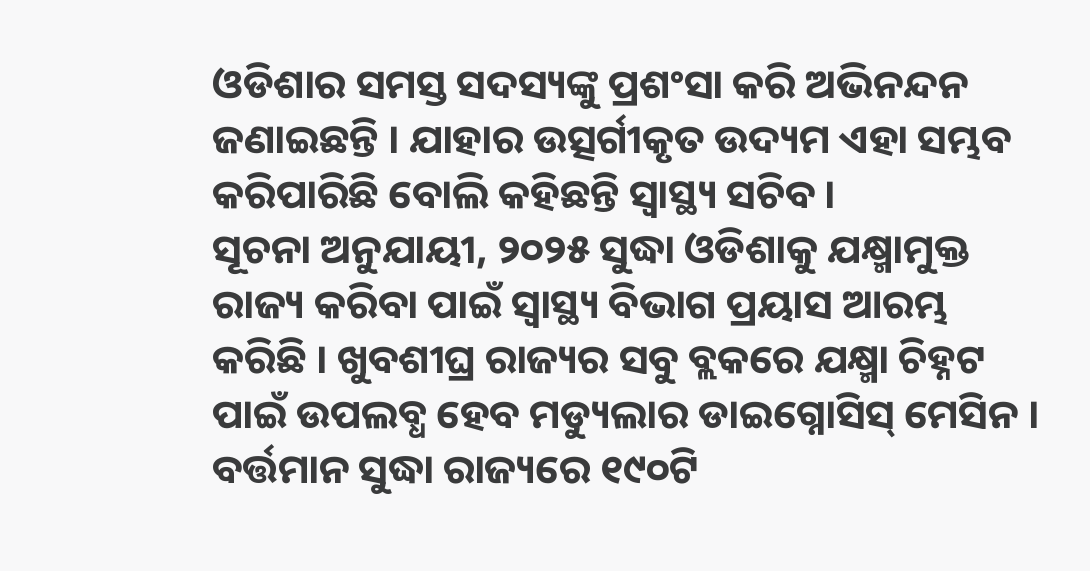ଓଡିଶାର ସମସ୍ତ ସଦସ୍ୟଙ୍କୁ ପ୍ରଶଂସା କରି ଅଭିନନ୍ଦନ ଜଣାଇଛନ୍ତି । ଯାହାର ଉତ୍ସର୍ଗୀକୃତ ଉଦ୍ୟମ ଏହା ସମ୍ଭବ କରିପାରିଛି ବୋଲି କହିଛନ୍ତି ସ୍ବାସ୍ଥ୍ୟ ସଚିବ ।
ସୂଚନା ଅନୁଯାୟୀ, ୨୦୨୫ ସୁଦ୍ଧା ଓଡିଶାକୁ ଯକ୍ଷ୍ମାମୁକ୍ତ ରାଜ୍ୟ କରିବା ପାଇଁ ସ୍ବାସ୍ଥ୍ୟ ବିଭାଗ ପ୍ରୟାସ ଆରମ୍ଭ କରିଛି । ଖୁବଶୀଘ୍ର ରାଜ୍ୟର ସବୁ ବ୍ଲକରେ ଯକ୍ଷ୍ମା ଚିହ୍ନଟ ପାଇଁ ଉପଲବ୍ଧ ହେବ ମଡ୍ୟୁଲାର ଡାଇଗ୍ନୋସିସ୍ ମେସିନ । ବର୍ତ୍ତମାନ ସୁଦ୍ଧା ରାଜ୍ୟରେ ୧୯୦ଟି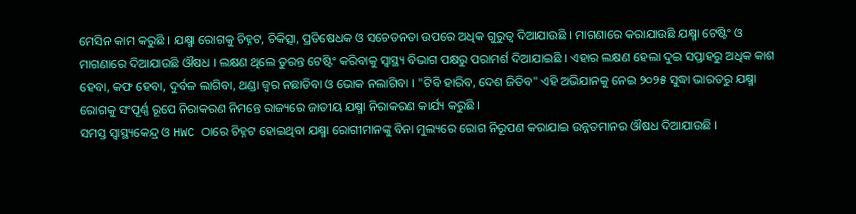ମେସିନ କାମ କରୁଛି । ଯକ୍ଷ୍ମା ରୋଗକୁ ଚିହ୍ନଟ, ଚିକିତ୍ସା, ପ୍ରତିଷେଧକ ଓ ସଚେତନତା ଉପରେ ଅଧିକ ଗୁରୁତ୍ବ ଦିଆଯାଉଛି । ମାଗଣାରେ କରାଯାଉଛି ଯକ୍ଷ୍ମା ଟେଷ୍ଟିଂ ଓ ମାଗଣାରେ ଦିଆଯାଉଛି ଔଷଧ । ଲକ୍ଷଣ ଥିଲେ ତୁରନ୍ତ ଟେଷ୍ଟିଂ କରିବାକୁ ସ୍ବାସ୍ଥ୍ୟ ବିଭାଗ ପକ୍ଷରୁ ପରାମର୍ଶ ଦିଆଯାଇଛି । ଏହାର ଲକ୍ଷଣ ହେଲା ଦୁଇ ସପ୍ତାହରୁ ଅଧିକ କାଶ ହେବା, କଫ ହେବା, ଦୁର୍ବଳ ଲାଗିବା, ଥଣ୍ଡା ଜ୍ବର ନଛାଡିବା ଓ ଭୋକ ନଲାଗିବା । "ଟିବି ହାରିବ, ଦେଶ ଜିତିବ" ଏହି ଅଭିଯାନକୁ ନେଇ ୨୦୨୫ ସୁଦ୍ଧା ଭାରତରୁ ଯକ୍ଷ୍ମା ରୋଗକୁ ସଂପୂର୍ଣ୍ଣ ରୂପେ ନିରାକରଣ ନିମନ୍ତେ ରାଜ୍ୟରେ ଜାତୀୟ ଯକ୍ଷ୍ମା ନିରାକରଣ କାର୍ଯ୍ୟ କରୁଛି ।
ସମସ୍ତ ସ୍ବାସ୍ଥ୍ୟକେନ୍ଦ୍ର ଓ HWC ଠାରେ ଚିହ୍ନଟ ହୋଇଥିବା ଯକ୍ଷ୍ମା ରୋଗୀମାନଙ୍କୁ ବିନା ମୁଲ୍ୟରେ ରୋଗ ନିରୂପଣ କରାଯାଇ ଉନ୍ନତମାନର ଔଷଧ ଦିଆଯାଉଛି ।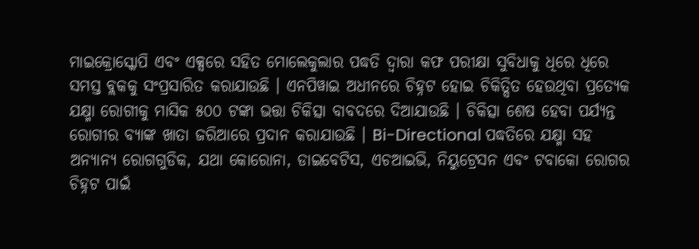ମାଇକ୍ରୋସ୍କୋପି ଏବଂ ଏକ୍ସରେ ସହିତ ମୋଲେକୁଲାର ପଦ୍ଧତି ଦ୍ବାରା କଫ ପରୀକ୍ଷା ସୁବିଧାକୁ ଧିରେ ଧିରେ ସମସ୍ତ ବ୍ଲକକୁ ସଂପ୍ରସାରିତ କରାଯାଉଛି । ଏନପିୱାଇ ଅଧୀନରେ ଚିହ୍ନଟ ହୋଇ ଚିକିତ୍ସିତ ହେଉଥିବା ପ୍ରତ୍ୟେକ ଯକ୍ଷ୍ମା ରୋଗୀକୁ ମାସିକ ୫୦୦ ଟଙ୍କା ଭତ୍ତା ଚିକିତ୍ସା ବାବଦରେ ଦିଆଯାଉଛି । ଚିକିତ୍ସା ଶେଷ ହେବା ପର୍ଯ୍ୟନ୍ତ ରୋଗୀର ବ୍ୟାଙ୍କ ଖାତା ଜରିଆରେ ପ୍ରଦାନ କରାଯାଉଛି । Bi-Directional ପଦ୍ଧତିରେ ଯକ୍ଷ୍ମା ସହ ଅନ୍ୟାନ୍ୟ ରୋଗଗୁଡିକ, ଯଥା କୋରୋନା, ଡାଇବେଟିସ, ଏଚଆଇଭି, ନିୟୁଟ୍ରେସନ ଏବଂ ଟବାକୋ ରୋଗର ଚିହ୍ନଟ ପାଇଁ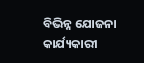ବିଭିନ୍ନ ଯୋଜନା କାର୍ଯ୍ୟକାରୀ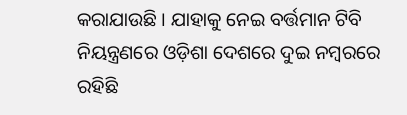କରାଯାଉଛି । ଯାହାକୁ ନେଇ ବର୍ତ୍ତମାନ ଟିବି ନିୟନ୍ତ୍ରଣରେ ଓଡ଼ିଶା ଦେଶରେ ଦୁଇ ନମ୍ବରରେ ରହିଛି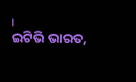।
ଇଟିଭି ଭାରତ,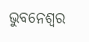ଭୁବନେଶ୍ବର